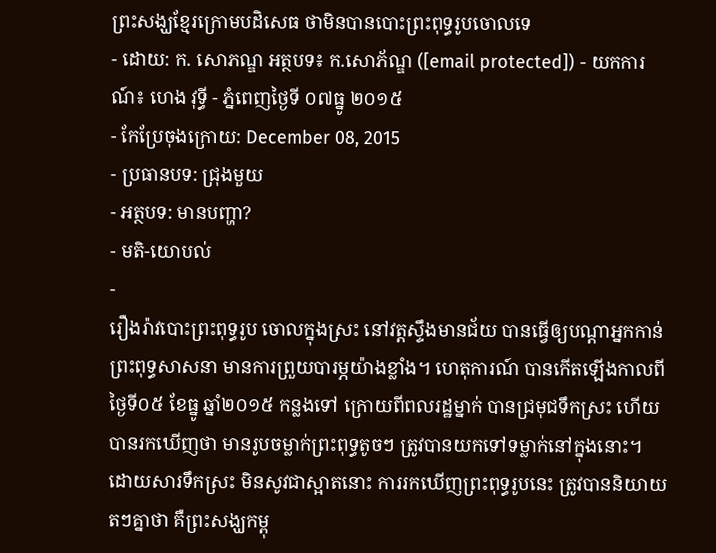ព្រះសង្ឃខ្មែរក្រោមបដិសេធ ថាមិនបានបោះព្រះពុទ្ធរូបចោលទេ
- ដោយ: ក. សោភណ្ឌ អត្ថបទ៖ ក.សោភ័ណ្ឌ ([email protected]) - យកការណ៍៖ ហេង វុទ្ធី - ភ្នំពេញថ្ងៃទី ០៧ធ្នូ ២០១៥
- កែប្រែចុងក្រោយ: December 08, 2015
- ប្រធានបទ: ជ្រុងមួយ
- អត្ថបទ: មានបញ្ហា?
- មតិ-យោបល់
-
រឿងរ៉ាវបោះព្រះពុទ្ធរូប ចោលក្នុងស្រះ នៅវត្តស្ទឹងមានជ័យ បានធ្វើឲ្យបណ្តាអ្នកកាន់ព្រះពុទ្ធសាសនា មានការព្រួយបារម្ភយ៉ាងខ្លាំង។ ហេតុការណ៍ បានកើតឡើងកាលពីថ្ងៃទី០៥ ខែធ្នូ ឆ្នាំ២០១៥ កន្លងទៅ ក្រោយពីពលរដ្ឋម្នាក់ បានជ្រមុជទឹកស្រះ ហើយបានរកឃើញថា មានរូបចម្លាក់ព្រះពុទ្ធតូចៗ ត្រូវបានយកទៅទម្លាក់នៅក្នុងនោះ។
ដោយសារទឹកស្រះ មិនសូវជាស្អាតនោះ ការរកឃើញព្រះពុទ្ធរូបនេះ ត្រូវបាននិយាយតៗគ្នាថា គឺព្រះសង្ឃកម្ពុ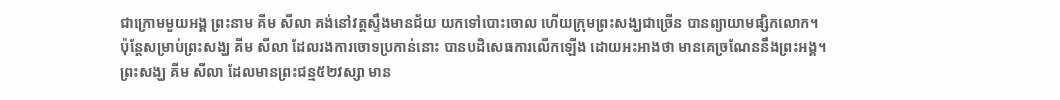ជាក្រោមមួយអង្គ ព្រះនាម គីម សីលា គង់នៅវត្តស្ទឹងមានជ័យ យកទៅបោះចោល ហើយក្រុមព្រះសង្ឃជាច្រើន បានព្យាយាមផ្សិកលោក។ ប៉ុន្តែសម្រាប់ព្រះសង្ឃ គីម សីលា ដែលរងការចោទប្រកាន់នោះ បានបដិសេធការលើកឡើង ដោយអះអាងថា មានគេច្រណែននឹងព្រះអង្គ។
ព្រះសង្ឃ គីម សីលា ដែលមានព្រះជន្ម៥២វស្សា មាន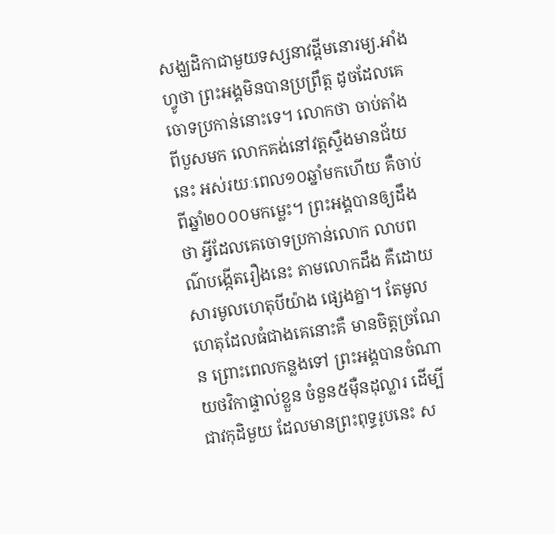សង្ឃដិកាជាមួយទស្សនាវដ្ដីមនោរម្យ.អាំងហ្វូថា ព្រះអង្គមិនបានប្រព្រឹត្ត ដូចដែលគេចោទប្រកាន់នោះទេ។ លោកថា ចាប់តាំងពីបួសមក លោកគង់នៅវត្តស្ទឹងមានជ័យនេះ អស់រយៈពេល១០ឆ្នាំមកហើយ គឺចាប់ពីឆ្នាំ២០០០មកម្លេះ។ ព្រះអង្គបានឲ្យដឹងថា អ្វីដែលគេចោទប្រកាន់លោក លាបពណ៌បង្កើតរឿងនេះ តាមលោកដឹង គឺដោយសារមូលហេតុបីយ៉ាង ផ្សេងគ្នា។ តែមូលហេតុដែលធំជាងគេនោះគឺ មានចិត្តច្រណែន ព្រោះពេលកន្លងទៅ ព្រះអង្គបានចំណាយថវិកាផ្ទាល់ខ្លួន ចំនួន៥ម៉ឺនដុល្លារ ដើម្បីជាវកុដិមួយ ដែលមានព្រះពុទ្ធរូបនេះ ស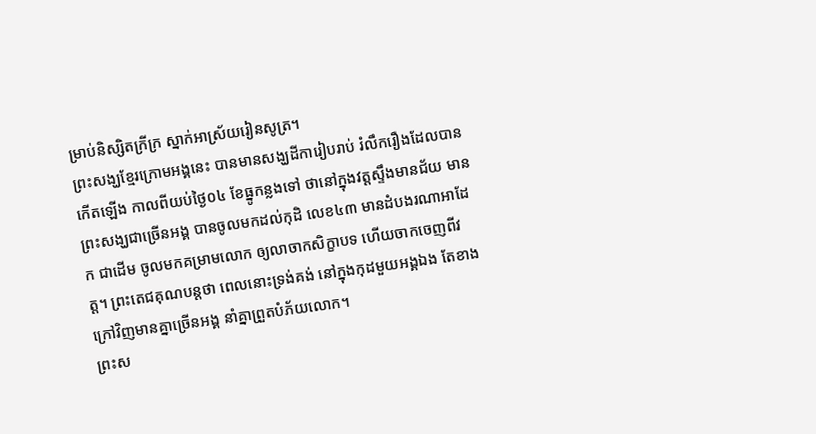ម្រាប់និស្សិតក្រីក្រ ស្នាក់អាស្រ័យរៀនសូត្រ។
ព្រះសង្ឃខ្មែរក្រោមអង្គនេះ បានមានសង្ឃដីការៀបរាប់ រំលឹករឿងដែលបានកើតឡើង កាលពីយប់ថ្ងៃ០៤ ខែធ្នូកន្លងទៅ ថានៅក្នុងវត្តស្ទឹងមានជ័យ មានព្រះសង្ឃជាច្រើនអង្គ បានចូលមកដល់កុដិ លេខ៤៣ មានដំបងរណាអាដែក ជាដើម ចូលមកគម្រាមលោក ឲ្យលាចាកសិក្ខាបទ ហើយចាកចេញពីវត្ត។ ព្រះតេជគុណបន្តថា ពេលនោះទ្រង់គង់ នៅក្នុងកុដមួយអង្គឯង តែខាងក្រៅវិញមានគ្នាច្រើនអង្គ នាំគ្នាព្រួតបំភ័យលោក។
ព្រះស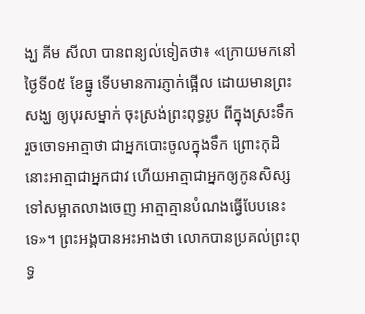ង្ឃ គីម សីលា បានពន្យល់ទៀតថា៖ «ក្រោយមកនៅថ្ងៃទី០៥ ខែធ្នូ ទើបមានការភ្ញាក់ផ្អើល ដោយមានព្រះសង្ឃ ឲ្យបុរសម្នាក់ ចុះស្រង់ព្រះពុទ្ធរូប ពីក្នុងស្រះទឹក រួចចោទអាត្មាថា ជាអ្នកបោះចូលក្នុងទឹក ព្រោះកុដិនោះអាត្មាជាអ្នកជាវ ហើយអាត្មាជាអ្នកឲ្យកូនសិស្ស ទៅសម្អាតលាងចេញ អាត្មាគ្មានបំណងធ្វើបែបនេះទេ»។ ព្រះអង្គបានអះអាងថា លោកបានប្រគល់ព្រះពុទ្ធ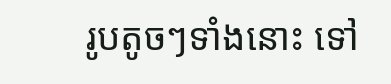រូបតូចៗទាំងនោះ ទៅ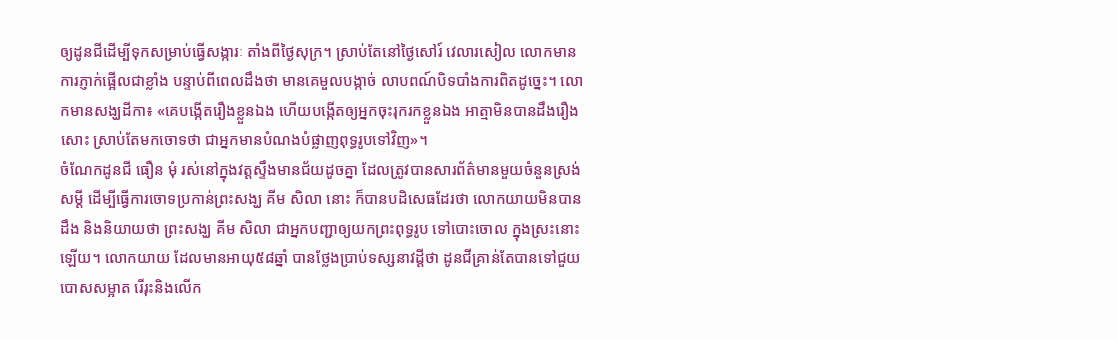ឲ្យដូនជីដើម្បីទុកសម្រាប់ធ្វើសង្ការៈ តាំងពីថ្ងៃសុក្រ។ ស្រាប់តែនៅថ្ងៃសៅរ៍ វេលារសៀល លោកមានការភ្ញាក់ផ្អើលជាខ្លាំង បន្ទាប់ពីពេលដឹងថា មានគេមួលបង្កាច់ លាបពណ៍បិទបាំងការពិតដូច្នេះ។ លោកមានសង្ឃដីកា៖ «គេបង្កើតរឿងខ្លួនឯង ហើយបង្កើតឲ្យអ្នកចុះរុករកខ្លួនឯង អាត្មាមិនបានដឹងរឿងសោះ ស្រាប់តែមកចោទថា ជាអ្នកមានបំណងបំផ្លាញពុទ្ធរូបទៅវិញ»។
ចំណែកដូនជី ធឿន មុំ រស់នៅក្នុងវត្តស្ទឹងមានជ័យដូចគ្នា ដែលត្រូវបានសារព័ត៌មានមួយចំនួនស្រង់សម្ដី ដើម្បីធ្វើការចោទប្រកាន់ព្រះសង្ឃ គីម សិលា នោះ ក៏បានបដិសេធដែរថា លោកយាយមិនបានដឹង និងនិយាយថា ព្រះសង្ឃ គីម សិលា ជាអ្នកបញ្ជាឲ្យយកព្រះពុទ្ធរូប ទៅបោះចោល ក្នុងស្រះនោះឡើយ។ លោកយាយ ដែលមានអាយុ៥៨ឆ្នាំ បានថ្លែងប្រាប់ទស្សនាវដ្ដីថា ដូនជីគ្រាន់តែបានទៅជួយបោសសម្អាត រើរុះនិងលើក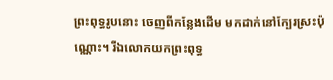ព្រះពុទ្ធរូបនោះ ចេញពីកន្លែងដើម មកដាក់នៅក្បែរស្រះប៉ុណ្ណោះ។ រីឯលោកយកព្រះពុទ្ធ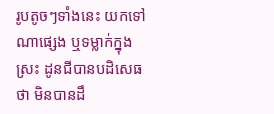រូបតូចៗទាំងនេះ យកទៅណាផ្សេង ឬទម្លាក់ក្នុងស្រះ ដូនជីបានបដិសេធថា មិនបានដឹ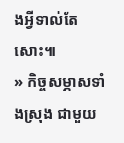ងអ្វីទាល់តែសោះ៕
» កិច្ចសម្ភាសទាំងស្រុង ជាមួយ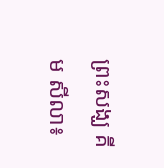ព្រះសង្ឃ គីម សីលា៖